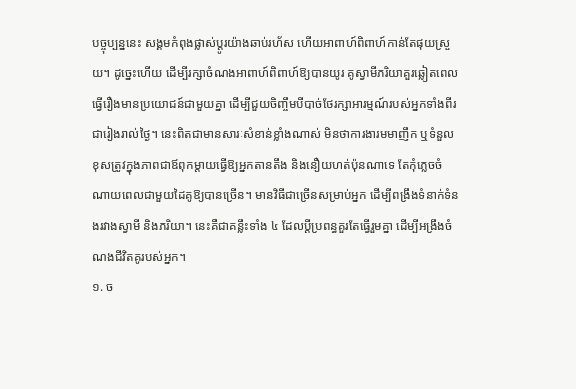បច្ចុប្បន្ននេះ សង្គមកំពុងផ្លាស់ប្តូរយ៉ាងឆាប់រហ័ស ហើយអាពាហ៍ពិពាហ៍កាន់តែផុយស្រួយ។ ដូច្នេះហើយ ដើម្បីរក្សាចំណងអាពាហ៍ពិពាហ៍ឱ្យបានយូរ គូស្វាមីភរិយាគួរឆ្លៀតពេលធ្វើរឿងមានប្រយោជន៍ជាមួយគ្នា ដើម្បីជួយចិញ្ចឹមបីបាច់ថែរក្សាអារម្មណ៍របស់អ្នកទាំងពីរជារៀងរាល់ថ្ងៃ។ នេះពិតជាមានសារៈសំខាន់ខ្លាំងណាស់ មិនថាការងារមមាញឹក ឬទំនួលខុសត្រូវក្នុងភាពជាឪពុកម្តាយធ្វើឱ្យអ្នកតានតឹង និងនឿយហត់ប៉ុនណាទេ តែកុំភ្លេចចំណាយពេលជាមួយដៃគូឱ្យបានច្រើន។ មានវិធីជាច្រើនសម្រាប់អ្នក ដើម្បីពង្រឹងទំនាក់ទំនងរវាងស្វាមី និងភរិយា។ នេះគឺជាគន្លឹះទាំង ៤ ដែលប្ដីប្រពន្ធគួរតែធ្វើរួមគ្នា ដើម្បីអង្រឹងចំណងជីវិតគូរបស់អ្នក។
១. ច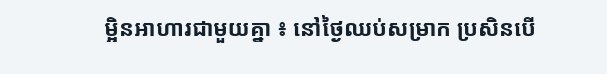ម្អិនអាហារជាមួយគ្នា ៖ នៅថ្ងៃឈប់សម្រាក ប្រសិនបើ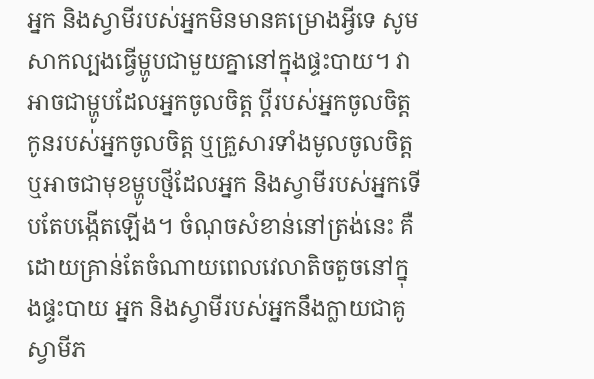អ្នក និងស្វាមីរបស់អ្នកមិនមានគម្រោងអ្វីទេ សូមសាកល្បងធ្វើម្ហូបជាមួយគ្នានៅក្នុងផ្ទះបាយ។ វាអាចជាម្ហូបដែលអ្នកចូលចិត្ត ប្តីរបស់អ្នកចូលចិត្ត កូនរបស់អ្នកចូលចិត្ត ឬគ្រួសារទាំងមូលចូលចិត្ត ឬអាចជាមុខម្ហូបថ្មីដែលអ្នក និងស្វាមីរបស់អ្នកទើបតែបង្កើតឡើង។ ចំណុចសំខាន់នៅត្រង់នេះ គឺដោយគ្រាន់តែចំណាយពេលវេលាតិចតួចនៅក្នុងផ្ទះបាយ អ្នក និងស្វាមីរបស់អ្នកនឹងក្លាយជាគូស្វាមីភ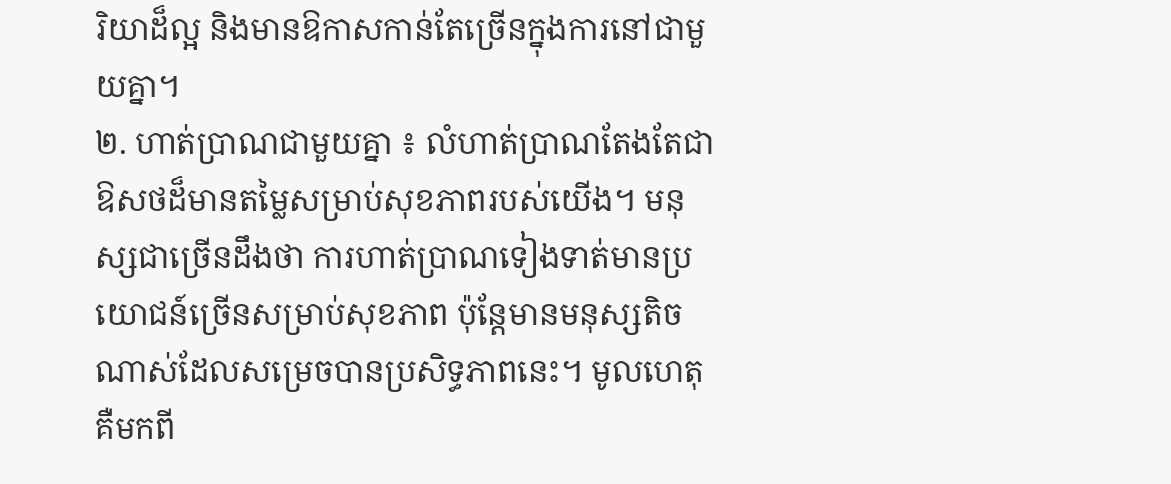រិយាដ៏ល្អ និងមានឱកាសកាន់តែច្រើនក្នុងការនៅជាមួយគ្នា។
២. ហាត់ប្រាណជាមួយគ្នា ៖ លំហាត់ប្រាណតែងតែជាឱសថដ៏មានតម្លៃសម្រាប់សុខភាពរបស់យើង។ មនុស្សជាច្រើនដឹងថា ការហាត់ប្រាណទៀងទាត់មានប្រយោជន៍ច្រើនសម្រាប់សុខភាព ប៉ុន្តែមានមនុស្សតិចណាស់ដែលសម្រេចបានប្រសិទ្ធភាពនេះ។ មូលហេតុគឺមកពី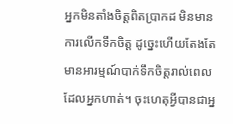អ្នកមិនតាំងចិត្តពិតប្រាកដ មិនមានការលើកទឹកចិត្ត ដូច្នេះហើយតែងតែមានអារម្មណ៍បាក់ទឹកចិត្តរាល់ពេលដែលអ្នកហាត់។ ចុះហេតុអ្វីបានជាអ្ន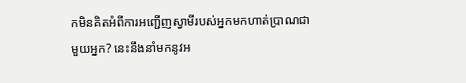កមិនគិតអំពីការអញ្ជើញស្វាមីរបស់អ្នកមកហាត់ប្រាណជាមួយអ្នក? នេះនឹងនាំមកនូវអ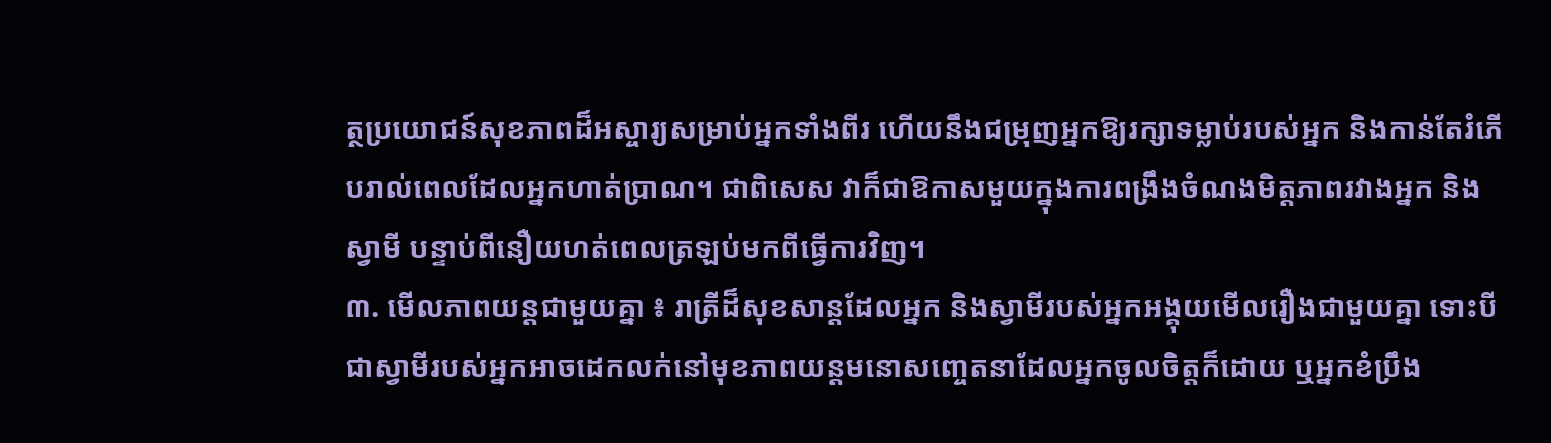ត្ថប្រយោជន៍សុខភាពដ៏អស្ចារ្យសម្រាប់អ្នកទាំងពីរ ហើយនឹងជម្រុញអ្នកឱ្យរក្សាទម្លាប់របស់អ្នក និងកាន់តែរំភើបរាល់ពេលដែលអ្នកហាត់ប្រាណ។ ជាពិសេស វាក៏ជាឱកាសមួយក្នុងការពង្រឹងចំណងមិត្តភាពរវាងអ្នក និងស្វាមី បន្ទាប់ពីនឿយហត់ពេលត្រឡប់មកពីធ្វើការវិញ។
៣. មើលភាពយន្តជាមួយគ្នា ៖ រាត្រីដ៏សុខសាន្តដែលអ្នក និងស្វាមីរបស់អ្នកអង្គុយមើលរឿងជាមួយគ្នា ទោះបីជាស្វាមីរបស់អ្នកអាចដេកលក់នៅមុខភាពយន្តមនោសញ្ចេតនាដែលអ្នកចូលចិត្តក៏ដោយ ឬអ្នកខំប្រឹង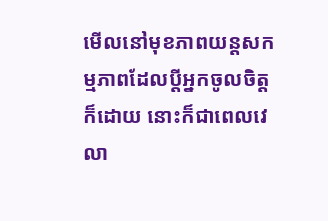មើលនៅមុខភាពយន្តសកម្មភាពដែលប្តីអ្នកចូលចិត្តក៏ដោយ នោះក៏ជាពេលវេលា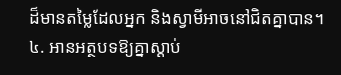ដ៏មានតម្លៃដែលអ្នក និងស្វាមីអាចនៅជិតគ្នាបាន។
៤. អានអត្ថបទឱ្យគ្នាស្ដាប់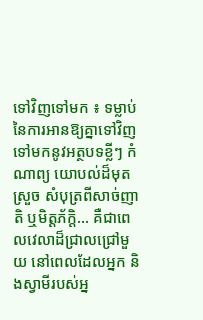ទៅវិញទៅមក ៖ ទម្លាប់នៃការអានឱ្យគ្នាទៅវិញទៅមកនូវអត្ថបទខ្លីៗ កំណាព្យ យោបល់ដ៏មុតស្រួច សំបុត្រពីសាច់ញាតិ ឬមិត្តភ័ក្តិ... គឺជាពេលវេលាដ៏ជ្រាលជ្រៅមួយ នៅពេលដែលអ្នក និងស្វាមីរបស់អ្ន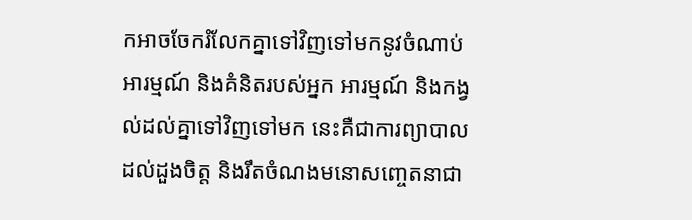កអាចចែករំលែកគ្នាទៅវិញទៅមកនូវចំណាប់អារម្មណ៍ និងគំនិតរបស់អ្នក អារម្មណ៍ និងកង្វល់ដល់គ្នាទៅវិញទៅមក នេះគឺជាការព្យាបាលដល់ដួងចិត្ត និងរឹតចំណងមនោសញ្ចេតនាជា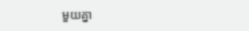មួយគ្នា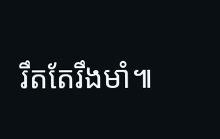រឹតតែរឹងមាំ៕